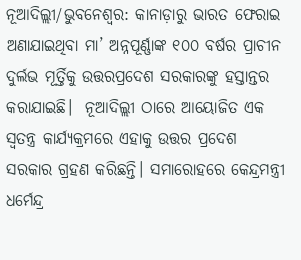ନୂଆଦିଲ୍ଲୀ/ଭୁବନେଶ୍ୱର: କାନାଡ଼ାରୁ ଭାରତ ଫେରାଇ ଅଣାଯାଇଥିବା ମା’ ଅନ୍ନପୂର୍ଣ୍ଣାଙ୍କ ୧୦୦ ବର୍ଷର ପ୍ରାଚୀନ ଦୁର୍ଲଭ ମୂର୍ତ୍ତିକୁ ଉତ୍ତରପ୍ରଦେଶ ସରକାରଙ୍କୁ ହସ୍ତାନ୍ତର କରାଯାଇଛି।  ନୂଆଦିଲ୍ଲୀ ଠାରେ ଆୟୋଜିତ ଏକ  ସ୍ୱତନ୍ତ୍ର କାର୍ଯ୍ୟକ୍ରମରେ ଏହାକୁ ଉତ୍ତର ପ୍ରଦେଶ ସରକାର ଗ୍ରହଣ କରିଛନ୍ତି। ସମାରୋହରେ କେନ୍ଦ୍ରମନ୍ତ୍ରୀ ଧର୍ମେନ୍ଦ୍ର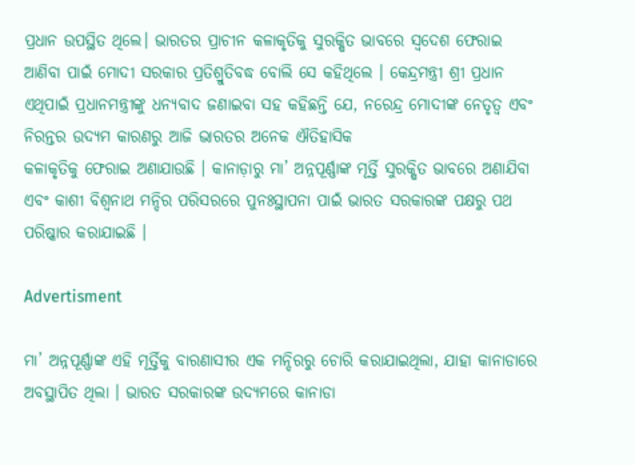ପ୍ରଧାନ ଉପସ୍ଥିତ ଥିଲେ। ଭାରତର ପ୍ରାଚୀନ କଳାକୃତିକୁ ସୁରକ୍ଷିତ ଭାବରେ ସ୍ୱଦେଶ ଫେରାଇ ଆଣିବା ପାଇଁ ମୋଦୀ ସରକାର ପ୍ରତିଶ୍ରୁତିବଦ୍ଧ ବୋଲି ସେ କହିଥିଲେ । କେନ୍ଦ୍ରମନ୍ତ୍ରୀ ଶ୍ରୀ ପ୍ରଧାନ ଏଥିପାଇଁ ପ୍ରଧାନମନ୍ତ୍ରୀଙ୍କୁ ଧନ୍ୟବାଦ ଜଣାଇବା ସହ କହିଛନ୍ତି ଯେ, ନରେନ୍ଦ୍ର ମୋଦୀଙ୍କ ନେତୃତ୍ୱ ଏବଂ ନିରନ୍ତର ଉଦ୍ୟମ କାରଣରୁ ଆଜି ଭାରତର ଅନେକ ଐତିହାସିକ
କଳାକୃତିକୁ ଫେରାଇ ଅଣାଯାଉଛି । କାନାଡ଼ାରୁ ମା’ ଅନ୍ନପୂର୍ଣ୍ଣାଙ୍କ ମୂର୍ତ୍ତି ସୁରକ୍ଷିତ ଭାବରେ ଅଣାଯିବା ଏବଂ କାଶୀ ବିଶ୍ୱନାଥ ମନ୍ଦିର ପରିସରରେ ପୁନଃସ୍ଥାପନା ପାଇଁ ଭାରତ ସରକାରଙ୍କ ପକ୍ଷରୁ ପଥ ପରିଷ୍କାର କରାଯାଇଛି ।

Advertisment

ମା’ ଅନ୍ନପୂର୍ଣ୍ଣାଙ୍କ ଏହି ମୂର୍ତ୍ତିକୁ ବାରଣାସୀର ଏକ ମନ୍ଦିରରୁ ଚୋରି କରାଯାଇଥିଲା, ଯାହା କାନାଡାରେ ଅବସ୍ଥାପିତ ଥିଲା । ଭାରତ ସରକାରଙ୍କ ଉଦ୍ୟମରେ କାନାଡା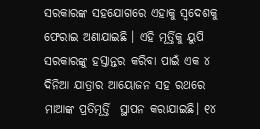ସରକାରଙ୍କ ସହଯୋଗରେ ଏହାକୁ ସ୍ୱଦେଶକୁ ଫେରାଇ ଅଣାଯାଇଛି । ଏହି ମୂର୍ତ୍ତିକୁ ୟୁପି ସରକାରଙ୍କୁ ହସ୍ତାନ୍ତର କରିବା ପାଇଁ ଏକ ୪ ଦିନିଆ ଯାତ୍ରାର ଆୟୋଜନ ସହ ରଥରେ ମାଆଙ୍କ ପ୍ରତିମୂର୍ତ୍ତି  ସ୍ଥାପନ କରାଯାଇଛି। ୧୪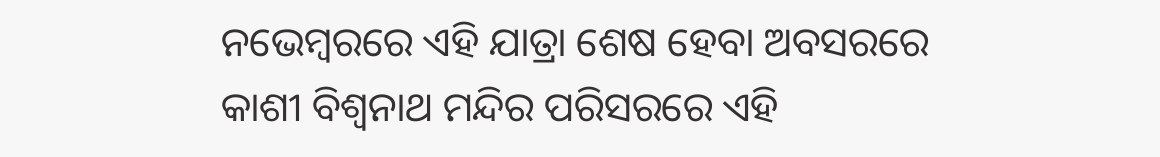ନଭେମ୍ବରରେ ଏହି ଯାତ୍ରା ଶେଷ ହେବା ଅବସରରେ କାଶୀ ବିଶ୍ୱନାଥ ମନ୍ଦିର ପରିସରରେ ଏହି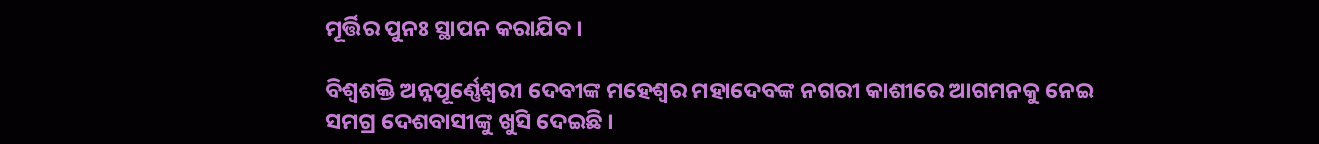ମୂର୍ତ୍ତିର ପୁନଃ ସ୍ଥାପନ କରାଯିବ ।

ବିଶ୍ୱଶକ୍ତି ଅନ୍ନପୂର୍ଣ୍ଣେଶ୍ୱରୀ ଦେବୀଙ୍କ ମହେଶ୍ୱର ମହାଦେବଙ୍କ ନଗରୀ କାଶୀରେ ଆଗମନକୁ ନେଇ ସମଗ୍ର ଦେଶବାସୀଙ୍କୁ ଖୁସି ଦେଇଛି ।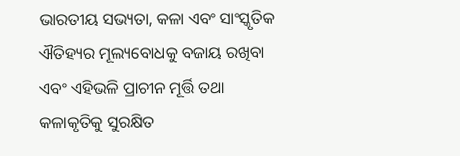ଭାରତୀୟ ସଭ୍ୟତା, କଳା ଏବଂ ସାଂସ୍କୃତିକ ଐତିହ୍ୟର ମୂଲ୍ୟବୋଧକୁ ବଜାୟ ରଖିବା ଏବଂ ଏହିଭଳି ପ୍ରାଚୀନ ମୂର୍ତ୍ତି ତଥା କଳାକୃତିକୁ ସୁରକ୍ଷିତ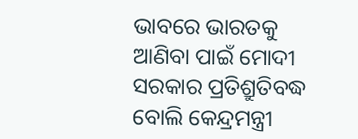ଭାବରେ ଭାରତକୁ ଆଣିବା ପାଇଁ ମୋଦୀ ସରକାର ପ୍ରତିଶ୍ରୁତିବଦ୍ଧ ବୋଲି କେନ୍ଦ୍ରମନ୍ତ୍ରୀ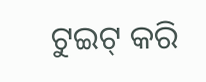ଟୁଇଟ୍‌ କରି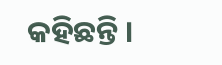କହିଛନ୍ତି ।